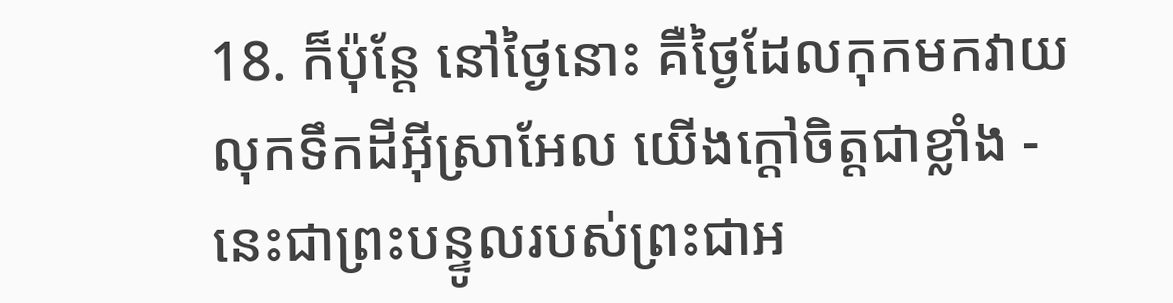18. ក៏ប៉ុន្តែ នៅថ្ងៃនោះ គឺថ្ងៃដែលកុកមកវាយលុកទឹកដីអ៊ីស្រាអែល យើងក្ដៅចិត្តជាខ្លាំង - នេះជាព្រះបន្ទូលរបស់ព្រះជាអ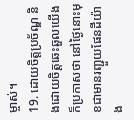ម្ចាស់។
19. ដោយចិត្តប្រច័ណ្ឌ និងដោយចិត្តឆេះឆួលយើងក៏ប្រកាសថា នៅថ្ងៃនោះមុខជាមានរញ្ជួយផែនដីយ៉ាង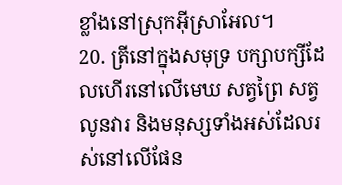ខ្លាំងនៅស្រុកអ៊ីស្រាអែល។
20. ត្រីនៅក្នុងសមុទ្រ បក្សាបក្សីដែលហើរនៅលើមេឃ សត្វព្រៃ សត្វលូនវារ និងមនុស្សទាំងអស់ដែលរស់នៅលើផែន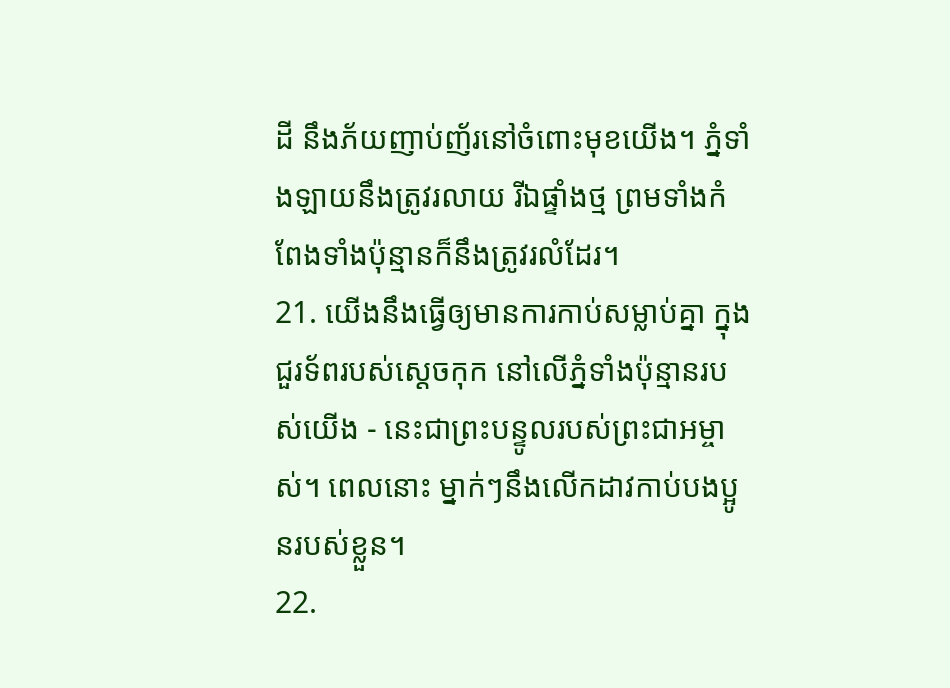ដី នឹងភ័យញាប់ញ័រនៅចំពោះមុខយើង។ ភ្នំទាំងឡាយនឹងត្រូវរលាយ រីឯផ្ទាំងថ្ម ព្រមទាំងកំពែងទាំងប៉ុន្មានក៏នឹងត្រូវរលំដែរ។
21. យើងនឹងធ្វើឲ្យមានការកាប់សម្លាប់គ្នា ក្នុងជួរទ័ពរបស់ស្ដេចកុក នៅលើភ្នំទាំងប៉ុន្មានរបស់យើង - នេះជាព្រះបន្ទូលរបស់ព្រះជាអម្ចាស់។ ពេលនោះ ម្នាក់ៗនឹងលើកដាវកាប់បងប្អូនរបស់ខ្លួន។
22.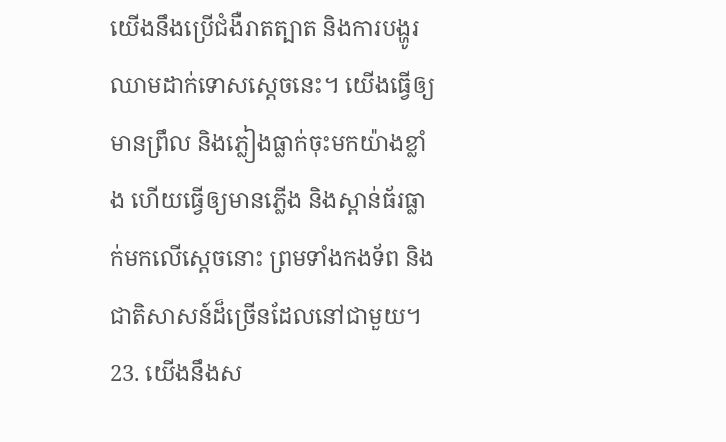យើងនឹងប្រើជំងឺរាតត្បាត និងការបង្ហូរឈាមដាក់ទោសស្ដេចនេះ។ យើងធ្វើឲ្យមានព្រឹល និងភ្លៀងធ្លាក់ចុះមកយ៉ាងខ្លាំង ហើយធ្វើឲ្យមានភ្លើង និងស្ពាន់ធ័រធ្លាក់មកលើស្ដេចនោះ ព្រមទាំងកងទ័ព និងជាតិសាសន៍ដ៏ច្រើនដែលនៅជាមួយ។
23. យើងនឹងស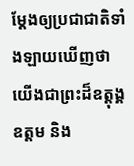ម្តែងឲ្យប្រជាជាតិទាំងឡាយឃើញថា យើងជាព្រះដ៏ឧត្ដុង្គឧត្ដម និង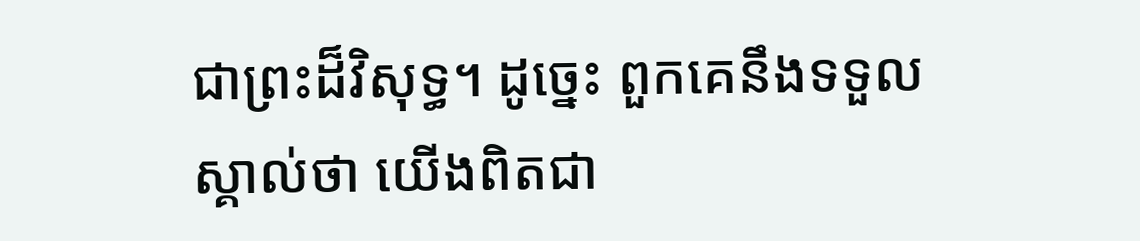ជាព្រះដ៏វិសុទ្ធ។ ដូច្នេះ ពួកគេនឹងទទួលស្គាល់ថា យើងពិតជា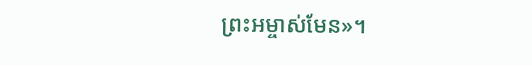ព្រះអម្ចាស់មែន»។